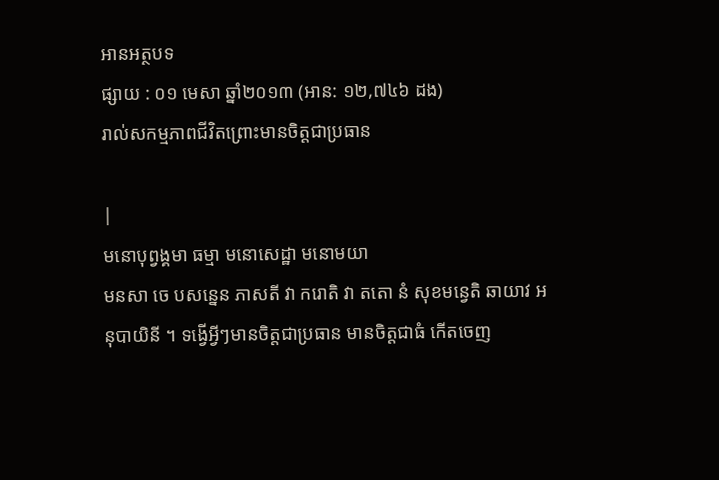អានអត្ថបទ
ផ្សាយ : ០១ មេសា ឆ្នាំ២០១៣ (អាន: ១២,៧៤៦ ដង)
រាល់សកម្មភាពជីវិតព្រោះមានចិត្តជាប្រធាន

|
មនោបុព្វង្គមា ធម្មា មនោសេដ្ឋា មនោមយា
មនសា ចេ បសន្នេន ភាសតី វា ករោតិ វា តតោ នំ សុខមន្វេតិ ឆាយាវ អនុបាយិនី ។ ទង្វើអ្វីៗមានចិត្តជាប្រធាន មានចិត្តជាធំ កើតចេញ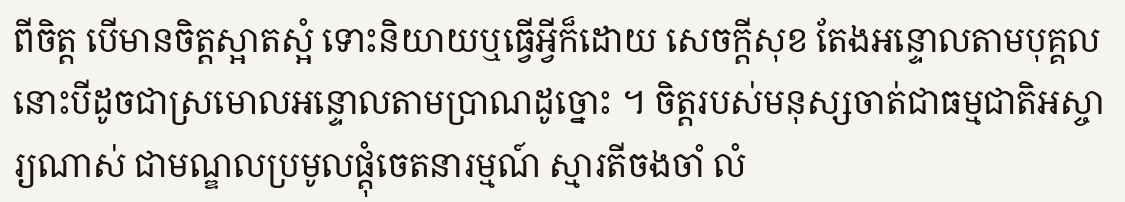ពីចិត្ត បើមានចិត្តស្អាតស្អំ ទោះនិយាយឬធ្វើអ្វីក៏ដោយ សេចក្តីសុខ តែងអន្ទោលតាមបុគ្គលនោះបីដូចជាស្រមោលអន្ទោលតាមប្រាណដូច្នោះ ។ ចិត្តរបស់មនុស្សចាត់ជាធម្មជាតិអស្ចារ្យណាស់ ជាមណ្ឌលប្រមូលផ្តុំចេតនារម្មណ៍ ស្មារតីចងចាំ លំ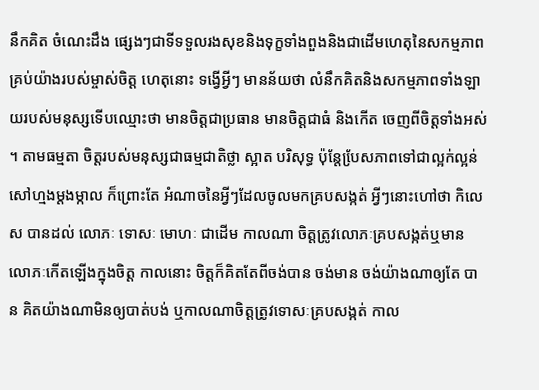នឹកគិត ចំណេះដឹង ផ្សេងៗជាទីទទួលរងសុខនិងទុក្ខទាំងពួងនិងជាដើមហេតុនៃសកម្មភាពគ្រប់យ៉ាងរបស់ម្ចាស់ចិត្ត ហេតុនោះ ទង្វើអ្វីៗ មានន័យថា លំនឹកគិតនិងសកម្មភាពទាំងឡាយរបស់មនុស្សទើបឈ្មោះថា មានចិត្តជាប្រធាន មានចិត្តជាធំ និងកើត ចេញពីចិត្តទាំងអស់ ។ តាមធម្មតា ចិត្តរបស់មនុស្សជាធម្មជាតិថ្លា ស្អាត បរិសុទ្ធ ប៉ុន្តែបែ្រសភាពទៅជាល្អក់ល្អន់ សៅហ្មងម្តងម្កាល ក៏ព្រោះតែ អំណាចនៃអ្វីៗដែលចូលមកគ្របសង្កត់ អ្វីៗនោះហៅថា កិលេស បានដល់ លោភៈ ទោសៈ មោហៈ ជាដើម កាលណា ចិត្តត្រូវលោភៈគ្របសង្កត់ឬមានលោភៈកើតឡើងក្នុងចិត្ត កាលនោះ ចិត្តក៏គិតតែពីចង់បាន ចង់មាន ចង់យ៉ាងណាឲ្យតែ បាន គិតយ៉ាងណាមិនឲ្យបាត់បង់ ឬកាលណាចិត្តត្រូវទោសៈគ្របសង្កត់ កាល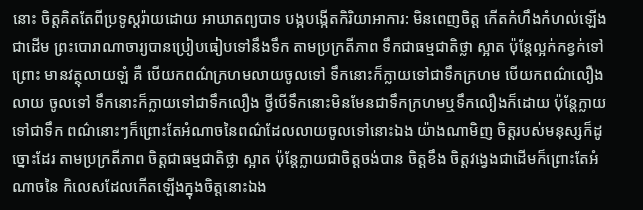នោះ ចិត្តគិតតែពីប្រទូស្តរ៉ាយដោយ អាឃាតព្យបាទ បង្កបង្កើតកិរិយាអាការ: មិនពេញចិត្ត កើតកំហឹងកំហល់ឡើង ជាដើម ព្រះបោរាណាចារ្យបានប្រៀបធៀបទៅនឹងទឹក តាមប្រក្រតីភាព ទឹកជាធម្មជាតិថ្លា ស្អាត ប៉ុន្តែល្អក់កខ្វក់ទៅព្រោះ មានវត្ថុលាយឡំ គឺ បើយកពណ៌ក្រហមលាយចូលទៅ ទឹកនោះក៏ក្លាយទៅជាទឹកក្រហម បើយកពណ៌លឿងលាយ ចូលទៅ ទឹកនោះក៏ក្លាយទៅជាទឹកលឿង ថ្វីបើទឹកនោះមិនមែនជាទឹកក្រហមឬទឹកលឿងក៏ដោយ ប៉ុន្តែក្លាយទៅជាទឹក ពណ៌នោះៗក៏ព្រោះតែអំណាចនៃពណ៌ដែលលាយចូលទៅនោះឯង យ៉ាងណាមិញ ចិត្តរបស់មនុស្សក៏ដូច្នោះដែរ តាមប្រក្រតីភាព ចិត្តជាធម្មជាតិថ្លា ស្អាត ប៉ុន្តែក្លាយជាចិត្តចង់បាន ចិត្តខឹង ចិត្តវង្វេងជាដើមក៏ព្រោះតែអំណាចនៃ កិលេសដែលកើតឡើងក្នុងចិត្តនោះឯង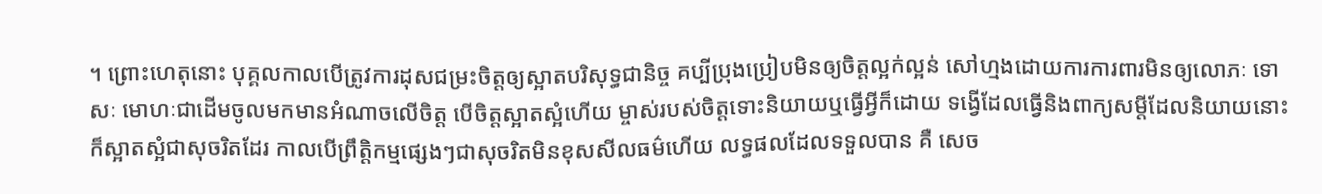។ ព្រោះហេតុនោះ បុគ្គលកាលបើត្រូវការដុសជម្រះចិត្តឲ្យស្អាតបរិសុទ្ធជានិច្ច គប្បីប្រុងប្រៀបមិនឲ្យចិត្តល្អក់ល្អន់ សៅហ្មងដោយការការពារមិនឲ្យលោភៈ ទោសៈ មោហៈជាដើមចូលមកមានអំណាចលើចិត្ត បើចិត្តស្អាតស្អំហើយ ម្ចាស់របស់ចិត្តទោះនិយាយឬធ្វើអ្វីក៏ដោយ ទង្វើដែលធ្វើនិងពាក្យសម្តីដែលនិយាយនោះក៏ស្អាតស្អំជាសុចរិតដែរ កាលបើព្រឹត្តិកម្មផ្សេងៗជាសុចរិតមិនខុសសីលធម៌ហើយ លទ្ធផលដែលទទួលបាន គឺ សេច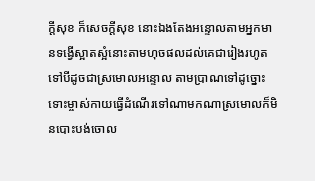ក្តីសុខ ក៏សេចក្តីសុខ នោះឯងតែងអន្ទោលតាមអ្នកមានទង្វើស្អាតស្អំនោះតាមហុចផលដល់គេជារៀងរហូតទៅបីដូចជាស្រមោលអន្ទោល តាមប្រាណទៅដូច្នោះ ទោះម្ចាស់កាយធ្វើដំណើរទៅណាមកណាស្រមោលក៏មិនបោះបង់ចោល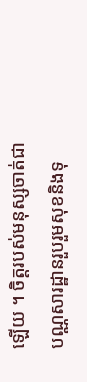ឡើយ ។ ចិត្តរបស់មនុស្សចាត់ជាបណ្ណសារដ្ឋានរួបរួមសុខនិងទុ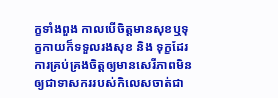ក្ខទាំងពួង កាលបើចិត្តមានសុខឬទុក្ខកាយក៏ទទួលរងសុខ និង ទុក្ខដែរ ការគ្រប់គ្រងចិត្តឲ្យមានសេរីភាពមិនឲ្យជាទាសកររបស់កិលេសចាត់ជា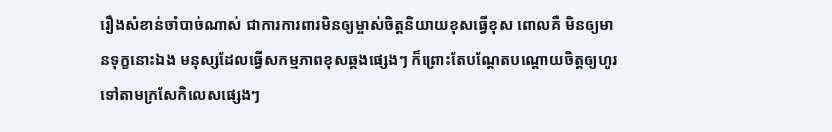រឿងសំខាន់ចាំបាច់ណាស់ ជាការការពារមិនឲ្យម្ចាស់ចិត្តនិយាយខុសធ្វើខុស ពោលគឺ មិនឲ្យមានទុក្ខនោះឯង មនុស្សដែលធ្វើសកម្មភាពខុសឆ្គងផ្សេងៗ ក៏ព្រោះតែបណ្តែតបណ្តោយចិត្តឲ្យហូរទៅតាមក្រសែកិលេសផ្សេងៗ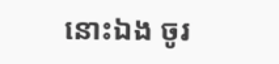នោះឯង ចូរ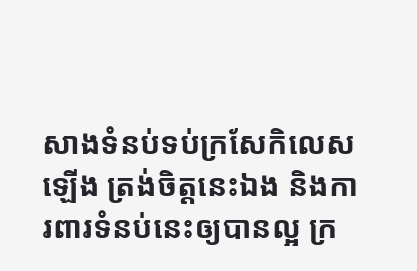សាងទំនប់ទប់ក្រសែកិលេសឡើង ត្រង់ចិត្តនេះឯង និងការពារទំនប់នេះឲ្យបានល្អ ក្រ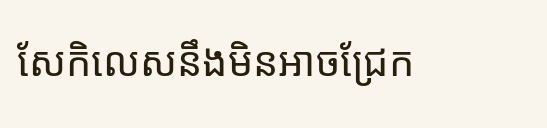សែកិលេសនឹងមិនអាចជ្រែក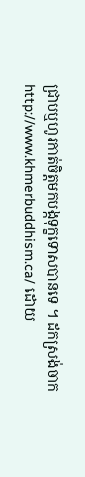ជ្រាបឬហូរកាត់ចិត្តមកបង្កទុក្ខទោសបានទេ ។ ដកស្រង់ចាក http://www.khmerbuddhism.ca/ ដោយ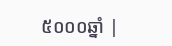៥០០០ឆ្នាំ |